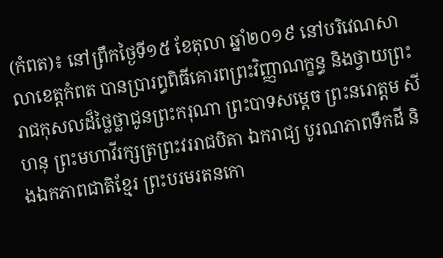(កំពត)៖ នៅព្រឹកថ្ងៃទី១៥ ខែតុលា ឆ្នាំ២០១៩ នៅបរិវេណសាលាខេត្តកំពត បានប្រារព្ធពិធីគោរពព្រះវិញ្ញាណក្ខន្ធ និងថ្វាយព្រះរាជកុសលដ៏ថ្លៃថ្លាជូនព្រះករុណា ព្រះបាទសម្ដេច ព្រះនរោត្តម សីហនុ ព្រះមហាវីរក្សត្រព្រះវររាជបិតា ឯករាជ្យ បូរណភាពទឹកដី និងឯកភាពជាតិខ្មែរ ព្រះបរមរតនកោ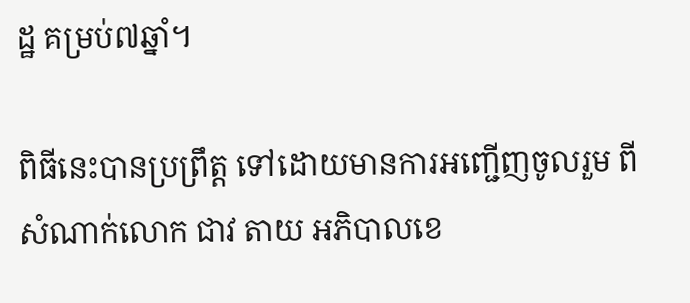ដ្ឋ គម្រប់៧ឆ្នាំ។

ពិធីនេះបានប្រព្រឹត្ត ទៅដោយមានការអញ្ជើញចូលរួម ពីសំណាក់លោក ជាវ តាយ អភិបាលខេ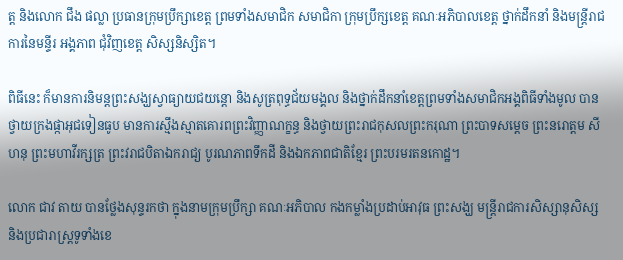ត្ត និងលោក ជឹង ផល្លា ប្រធានក្រុមប្រឹក្សាខេត្ត ព្រមទាំងសមាជិក សមាជិកា ក្រុមប្រឹក្សខេត្ត គណៈអភិបាលខេត្ត ថ្នាក់ដឹកនាំ និងមន្ត្រីរាជការនៃមន្ទីរ អង្គភាព ជុំវិញខេត្ត សិស្សនិស្សិត។

ពិធីនេះ ក៏មានការនិមន្តព្រះសង្ឃស្វាធ្យាយជយន្តោ និងសូត្រពុទ្ធជ័យមង្គល និងថ្នាក់ដឹកនាំខេត្តព្រមទាំងសមាជិកអង្គពិធីទាំងមូល បានថ្វាយក្រងផ្កាអុជទៀនធូប មានការស្មឹងស្មាតគោរពព្រះវិញ្ញាណក្ខន្ធ និងថ្វាយព្រះរាជកុសលព្រះករុណា ព្រះបាទសម្ដេច ព្រះនរោត្តម សីហនុ ព្រះមហាវីរក្សត្រ ព្រះវរាជបិតាឯករាជ្យ បូរណភាពទឹកដី និងឯកភាពជាតិខ្មែរ ព្រះបរមរតនកោដ្ឋ។

លោក ជាវ តាយ បានថ្លែងសុន្ទរកថា ក្នុងនាមក្រុមប្រឹក្សា គណៈអភិបាល កងកម្លាំងប្រដាប់អាវុធ ព្រះសង្ឃ មន្ត្រីរាជការសិស្សានុសិស្ស និងប្រជារាស្ត្រទូទាំងខេ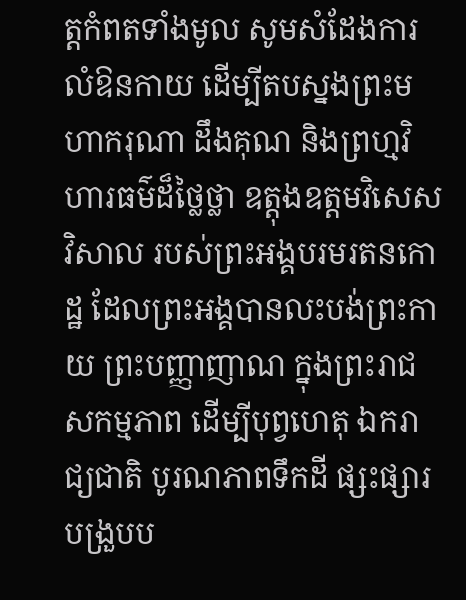ត្តកំពតទាំងមូល សូមសំដែងការលំឱនកាយ ដើម្បីតបស្នងព្រះមហាករុណា ដឹងគុណ និងព្រហ្មវិហារធម៌ដ៏ថ្លៃថ្លា ឧត្តុងឧត្ដមវិសេសវិសាល របស់ព្រះអង្គបរមរតនកោដ្ឋ ដែលព្រះអង្គបានលះបង់ព្រះកាយ ព្រះបញ្ញាញាណ ក្នុងព្រះរាជសកម្មភាព ដើម្បីបុព្វហេតុ ឯករាជ្យជាតិ បូរណភាពទឹកដី ផ្សះផ្សារបង្រួបប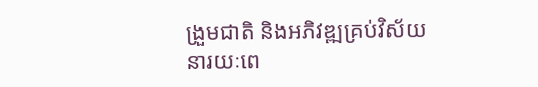ង្រួមជាតិ និងអភិវឌ្ឍគ្រប់វិស័យនារយៈពេ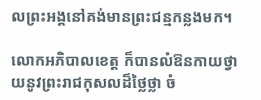លព្រះអង្គនៅគង់មានព្រះជន្មកន្លងមក។

លោកអភិបាលខេត្ត ក៏បានលំឱនកាយថ្វាយនូវព្រះរាជកុសលដ៏ថ្លៃថ្លា ចំ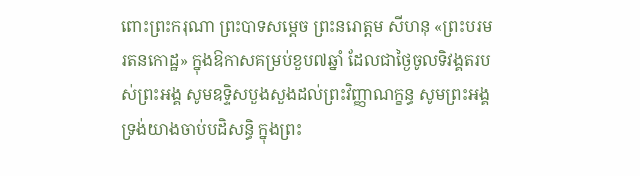ពោះព្រះករុណា ព្រះបាទសម្ដេច ព្រះនរោត្តម សីហនុ «ព្រះបរមរតនកោដ្ឋ» ក្នុងឱកាសគម្រប់ខួប៧ឆ្នាំ ដែលជាថ្ងៃចូលទិវង្គតរបស់ព្រះអង្គ សូមឧទ្ទិសបួងសួងដល់ព្រះវិញ្ញាណក្ខន្ធ សូមព្រះអង្គទ្រង់យាងចាប់បដិសន្ធិ ក្នុងព្រះ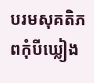បរមសុគតិភពកុំបីឃ្លៀង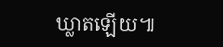ឃ្លាតឡើយ៕